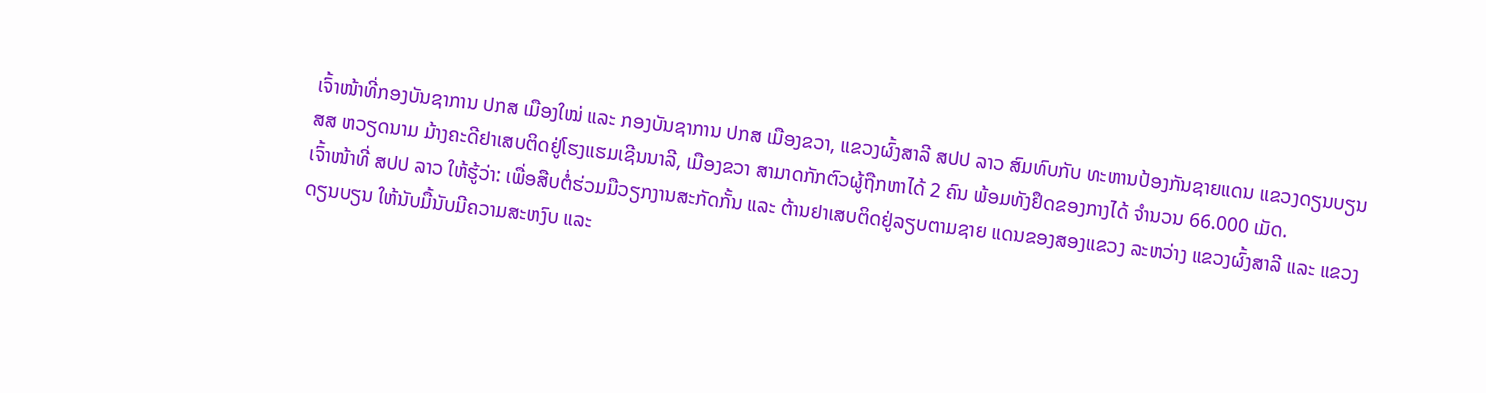ເຈົ້າໜ້າທີ່ກອງບັນຊາການ ປກສ ເມືອງໃໝ່ ແລະ ກອງບັນຊາການ ປກສ ເມືອງຂວາ, ແຂວງຜົ້ງສາລີ ສປປ ລາວ ສົມທົບກັບ ທະຫານປ້ອງກັນຊາຍແດນ ແຂວງດຽນບຽນ ສສ ຫວຽດນາມ ມ້າງຄະດີຢາເສບຕິດຢູ່ໂຮງແຮມເຊີນນາລີ, ເມືອງຂວາ ສາມາດກັກຕົວຜູ້ຖືກຫາໄດ້ 2 ຄົນ ພ້ອມທັງຢຶດຂອງກາງໄດ້ ຈໍານວນ 66.000 ເມັດ.
ເຈົ້າໜ້າທີ່ ສປປ ລາວ ໃຫ້ຮູ້ວ່າ: ເພື່ອສືບຕໍ່ຮ່ວມມືວຽກງານສະກັດກັ້ນ ແລະ ຕ້ານຢາເສບຕິດຢູ່ລຽບຕາມຊາຍ ແດນຂອງສອງແຂວງ ລະຫວ່າງ ແຂວງຜົ້ງສາລີ ແລະ ແຂວງດຽນບຽນ ໃຫ້ນັບມື້ນັບມີຄວາມສະຫງົບ ແລະ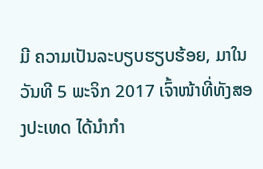ມີ ຄວາມເປັນລະບຽບຮຽບຮ້ອຍ, ມາໃນວັນທີ 5 ພະຈິກ 2017 ເຈົ້າໜ້າທີ່ທັງສອງປະເທດ ໄດ້ນໍາກໍາ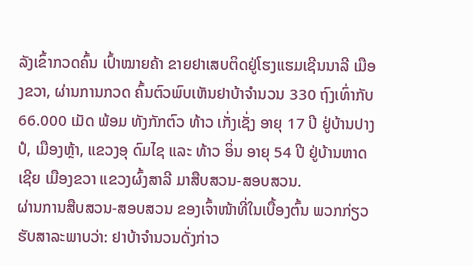ລັງເຂົ້າກວດຄົ້ນ ເປົ້າໝາຍຄ້າ ຂາຍຢາເສບຕິດຢູ່ໂຮງແຮມເຊີນນາລີ ເມືອງຂວາ, ຜ່ານການກວດ ຄົ້ນຕົວພົບເຫັນຢາບ້າຈຳນວນ 330 ຖົງເທົ່າກັບ 66.000 ເມັດ ພ້ອມ ທັງກັກຕົວ ທ້າວ ເກັ່ງເຊັ່ງ ອາຍຸ 17 ປີ ຢູ່ບ້ານປາງປໍ, ເມືອງຫຼ້າ, ແຂວງອຸ ດົມໄຊ ແລະ ທ້າວ ອິ່ນ ອາຍຸ 54 ປີ ຢູ່ບ້ານຫາດເຊີຍ ເມືອງຂວາ ແຂວງຜົ້ງສາລີ ມາສືບສວນ-ສອບສວນ.
ຜ່ານການສືບສວນ-ສອບສວນ ຂອງເຈົ້າໜ້າທີ່ໃນເບື້ອງຕົ້ນ ພວກກ່ຽວຮັບສາລະພາບວ່າ: ຢາບ້າຈໍານວນດັ່ງກ່າວ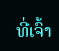ທີ່ເຈົ້າ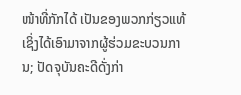ໜ້າທີ່ກັກໄດ້ ເປັນຂອງພວກກ່ຽວແທ້ ເຊິ່ງໄດ້ເອົາມາຈາກຜູ້ຮ່ວມຂະບວນການ; ປັດຈຸບັນຄະດີດັ່ງກ່າ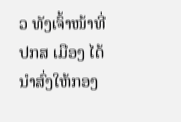ວ ທັງເຈົ້າໜ້າທີ່ ປກສ ເມືອງ ໄດ້ນຳສົ່ງໃຫ້ກອງ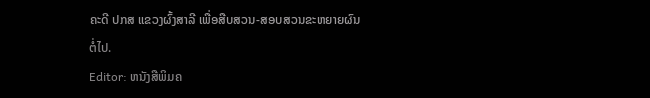ຄະດີ ປກສ ແຂວງຜົ້ງສາລີ ເພື່ອສືບສວນ-ສອບສວນຂະຫຍາຍຜົນຕໍ່ໄປ.
Editor: ຫນັງສືພິມຄ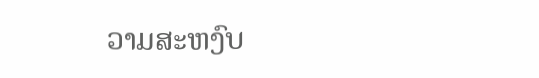ວາມສະຫງົບ